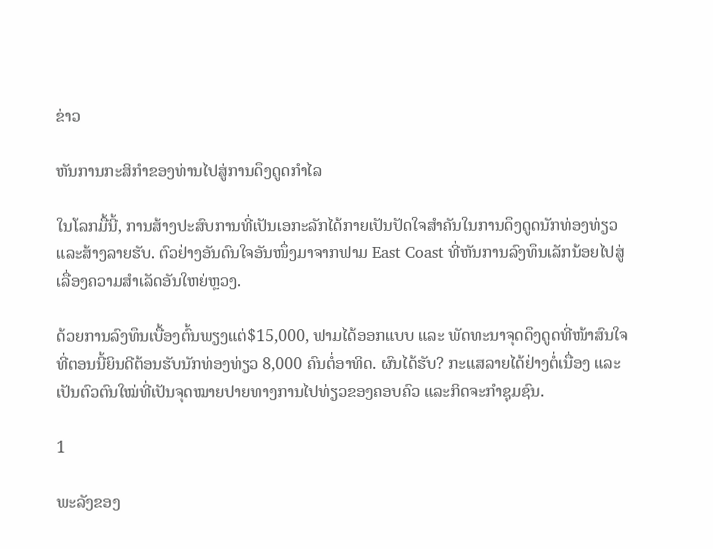ຂ່າວ

ຫັນການກະສິກໍາຂອງທ່ານໄປສູ່ການດຶງດູດກໍາໄລ

ໃນໂລກມື້ນີ້, ການສ້າງປະສົບການທີ່ເປັນເອກະລັກໄດ້ກາຍເປັນປັດໃຈສໍາຄັນໃນການດຶງດູດນັກທ່ອງທ່ຽວແລະສ້າງລາຍຮັບ. ຕົວຢ່າງອັນດົນໃຈອັນໜຶ່ງມາຈາກຟາມ East Coast ທີ່ຫັນການລົງທຶນເລັກນ້ອຍໄປສູ່ເລື່ອງຄວາມສໍາເລັດອັນໃຫຍ່ຫຼວງ.

ດ້ວຍການລົງທຶນເບື້ອງຕົ້ນພຽງແຕ່$15,000, ຟາມໄດ້ອອກແບບ ແລະ ພັດທະນາຈຸດດຶງດູດທີ່ໜ້າສົນໃຈທີ່ຕອນນີ້ຍິນດີຕ້ອນຮັບນັກທ່ອງທ່ຽວ 8,000 ຄົນຕໍ່ອາທິດ. ຜົນໄດ້ຮັບ? ກະແສລາຍໄດ້ຢ່າງຕໍ່ເນື່ອງ ແລະເປັນຕົວຕົນໃໝ່ທີ່ເປັນຈຸດໝາຍປາຍທາງການໄປທ່ຽວຂອງຄອບຄົວ ແລະກິດຈະກຳຊຸມຊົນ.

1

ພະລັງຂອງ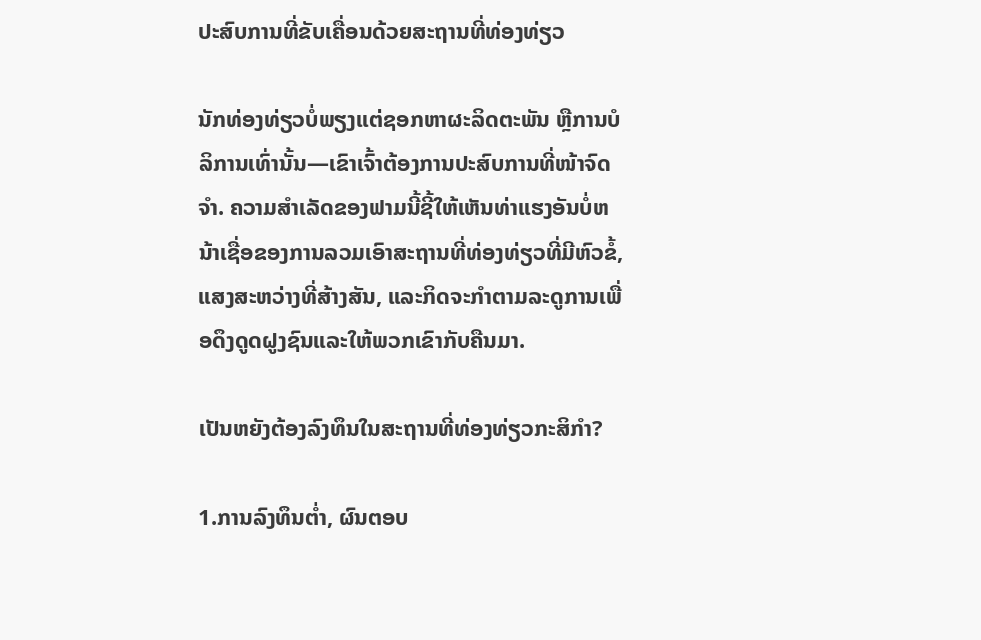ປະສົບການທີ່ຂັບເຄື່ອນດ້ວຍສະຖານທີ່ທ່ອງທ່ຽວ

ນັກທ່ອງທ່ຽວບໍ່ພຽງແຕ່ຊອກຫາຜະລິດຕະພັນ ຫຼືການບໍລິການເທົ່ານັ້ນ—ເຂົາເຈົ້າຕ້ອງການປະສົບການທີ່ໜ້າຈົດຈຳ. ຄວາມສໍາເລັດຂອງຟາມນີ້ຊີ້ໃຫ້ເຫັນທ່າແຮງອັນບໍ່ຫນ້າເຊື່ອຂອງການລວມເອົາສະຖານທີ່ທ່ອງທ່ຽວທີ່ມີຫົວຂໍ້, ແສງສະຫວ່າງທີ່ສ້າງສັນ, ແລະກິດຈະກໍາຕາມລະດູການເພື່ອດຶງດູດຝູງຊົນແລະໃຫ້ພວກເຂົາກັບຄືນມາ.

ເປັນຫຍັງຕ້ອງລົງທຶນໃນສະຖານທີ່ທ່ອງທ່ຽວກະສິກໍາ?

1.ການລົງທຶນຕໍ່າ, ຜົນຕອບ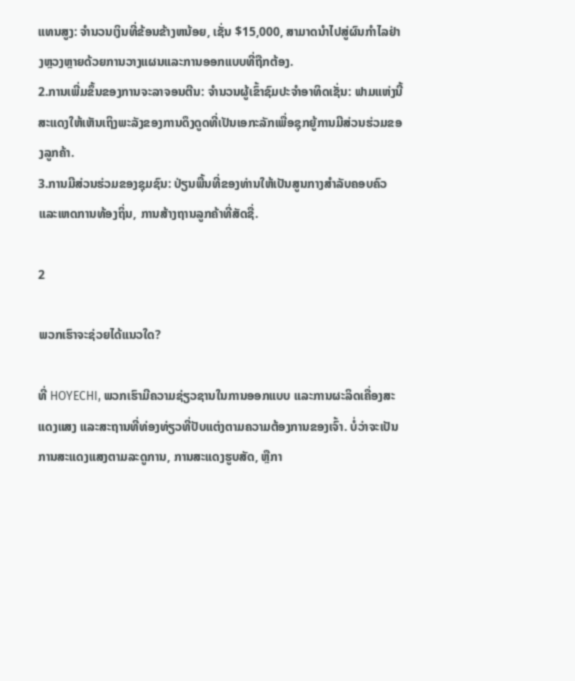ແທນສູງ: ຈໍານວນເງິນທີ່ຂ້ອນຂ້າງຫນ້ອຍ, ເຊັ່ນ $15,000, ສາມາດນໍາໄປສູ່ຜົນກໍາໄລຢ່າງຫຼວງຫຼາຍດ້ວຍການວາງແຜນແລະການອອກແບບທີ່ຖືກຕ້ອງ.
2.ການເພີ່ມຂຶ້ນຂອງການຈະລາຈອນຕີນ: ຈໍານວນຜູ້ເຂົ້າຊົມປະຈໍາອາທິດເຊັ່ນ: ຟາມແຫ່ງນີ້ສະແດງໃຫ້ເຫັນເຖິງພະລັງຂອງການດຶງດູດທີ່ເປັນເອກະລັກເພື່ອຊຸກຍູ້ການມີສ່ວນຮ່ວມຂອງລູກຄ້າ.
3.ການມີສ່ວນຮ່ວມຂອງຊຸມຊົນ: ປ່ຽນພື້ນທີ່ຂອງທ່ານໃຫ້ເປັນສູນກາງສໍາລັບຄອບຄົວ ແລະເຫດການທ້ອງຖິ່ນ, ການສ້າງຖານລູກຄ້າທີ່ສັດຊື່.

2

ພວກເຮົາຈະຊ່ວຍໄດ້ແນວໃດ?

ທີ່ HOYECHI, ພວກເຮົາມີຄວາມຊ່ຽວຊານໃນການອອກແບບ ແລະການຜະລິດເຄື່ອງສະແດງແສງ ແລະສະຖານທີ່ທ່ອງທ່ຽວທີ່ປັບແຕ່ງຕາມຄວາມຕ້ອງການຂອງເຈົ້າ. ບໍ່ວ່າຈະເປັນການສະແດງແສງຕາມລະດູການ, ການສະແດງຮູບສັດ, ຫຼືກາ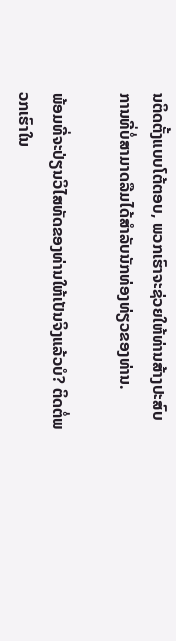ນຕິດຕັ້ງແບບໂຕ້ຕອບ, ພວກເຮົາຈະຊ່ວຍໃຫ້ທ່ານສ້າງປະສົບການທີ່ບໍ່ສາມາດລືມໄດ້ສໍາລັບນັກທ່ອງທ່ຽວຂອງທ່ານ.

ພ້ອມທີ່ຈະປ່ຽນວິໄສທັດຂອງທ່ານໃຫ້ເປັນຈິງແລ້ວບໍ? ຕິດຕໍ່ພວກເຮົາໃນ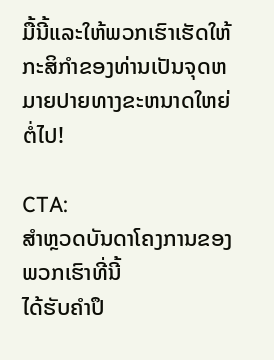ມື້ນີ້ແລະໃຫ້ພວກເຮົາເຮັດໃຫ້ກະສິກໍາຂອງທ່ານເປັນຈຸດຫມາຍປາຍທາງຂະຫນາດໃຫຍ່ຕໍ່ໄປ!

CTA:
ສຳຫຼວດບັນດາໂຄງການຂອງພວກເຮົາທີ່ນີ້
ໄດ້ຮັບຄໍາປຶ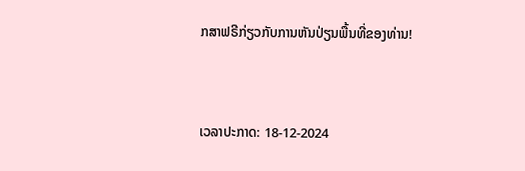ກສາຟຣີກ່ຽວກັບການຫັນປ່ຽນພື້ນທີ່ຂອງທ່ານ!


ເວລາປະກາດ: 18-12-2024